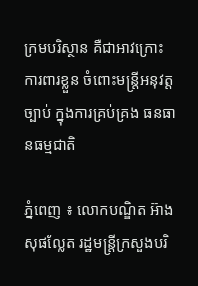ក្រមបរិស្ថាន គឺជាអាវក្រោះ ការពារខ្លួន ចំពោះមន្រ្តីអនុវត្តច្បាប់ ក្នុងការគ្រប់គ្រង ធនធានធម្មជាតិ

ភ្នំពេញ ៖ លោកបណ្ឌិត អ៊ាង សុផល្លែត រដ្ឋមន្រ្តីក្រសួងបរិ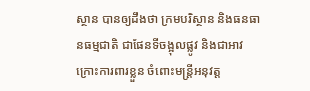ស្ថាន បានឲ្យដឹងថា ក្រមបរិស្ថាន និងធនធានធម្មជាតិ ជាផែនទីចង្អុលផ្លូវ និងជាអាវក្រោះការពារខ្លួន ចំពោះមន្រ្តីអនុវត្ត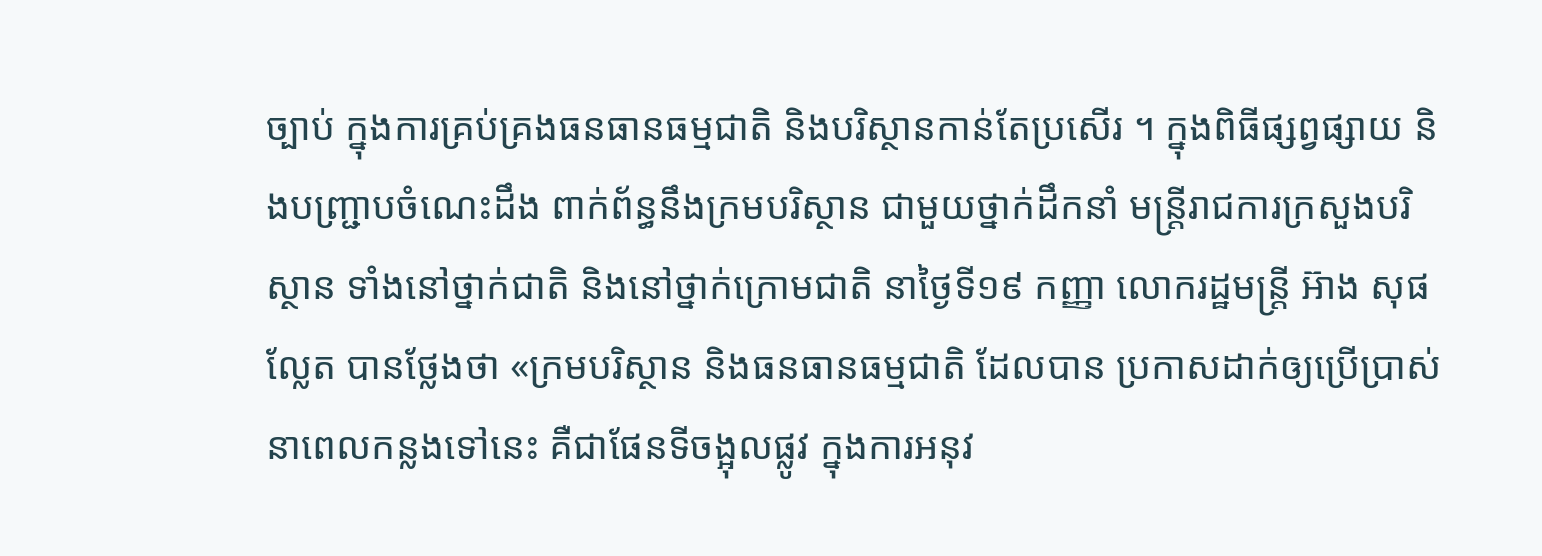ច្បាប់ ក្នុងការគ្រប់គ្រងធនធានធម្មជាតិ និងបរិស្ថានកាន់តែប្រសើរ ។ ក្នុងពិធីផ្សព្វផ្សាយ និងបញ្រ្ជាបចំណេះដឹង ពាក់ព័ន្ធនឹងក្រមបរិស្ថាន ជាមួយថ្នាក់ដឹកនាំ មន្រ្តីរាជការក្រសួងបរិស្ថាន ទាំងនៅថ្នាក់ជាតិ និងនៅថ្នាក់ក្រោមជាតិ នាថ្ងៃទី១៩ កញ្ញា លោករដ្ឋមន្ដ្រី អ៊ាង សុផល្លែត បានថ្លែងថា «ក្រមបរិស្ថាន និងធនធានធម្មជាតិ ដែលបាន ប្រកាសដាក់ឲ្យប្រើប្រាស់ នាពេលកន្លងទៅនេះ គឺជាផែនទីចង្អុលផ្លូវ ក្នុងការអនុវ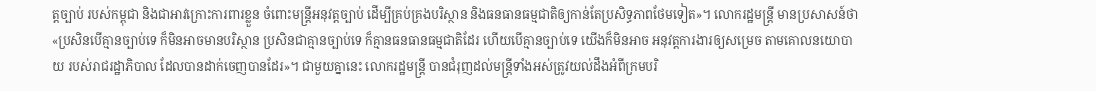ត្តច្បាប់ របស់កម្ពុជា និងជាអាវក្រោះការពារខ្លួន ចំពោះមន្រ្តីអនុវត្តច្បាប់ ដើម្បីគ្រប់គ្រងបរិស្ថាន និងធនធានធម្មជាតិឲ្យកាន់តែប្រសិទ្ធភាពថែមទៀត»។ លោករដ្ឋមន្ដ្រី មានប្រសាសន៍ថា «ប្រសិនបើគ្មានច្បាប់ទេ ក៏មិនអាចមានបរិស្ថាន ប្រសិនជាគ្មានច្បាប់ទេ ក៏គ្មានធនធានធម្មជាតិដែរ ហើយបើគ្មានច្បាប់ទេ យើងក៏មិនអាច អនុវត្តការងារឲ្យសម្រេច តាមគោលនយោបាយ របស់រាជរដ្ឋាភិបាល ដែលបានដាក់ចេញបានដែរ»។ ជាមួយគ្នានេះ លោករដ្ឋមន្ដ្រី បានជំរុញដល់មន្រ្តីទាំងអស់ត្រូវយល់ដឹងអំពីក្រមបរិ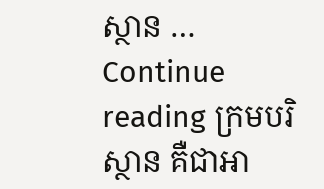ស្ថាន … Continue reading ក្រមបរិស្ថាន គឺជាអា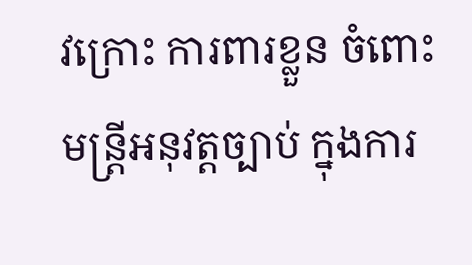វក្រោះ ការពារខ្លួន ចំពោះមន្រ្តីអនុវត្តច្បាប់ ក្នុងការ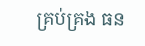គ្រប់គ្រង ធន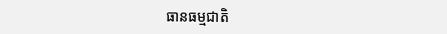ធានធម្មជាតិ